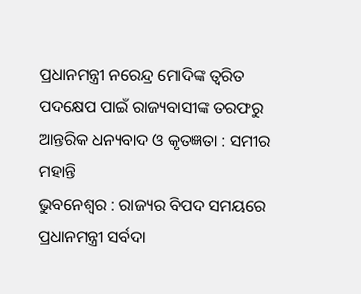ପ୍ରଧାନମନ୍ତ୍ରୀ ନରେନ୍ଦ୍ର ମୋଦିଙ୍କ ତ୍ୱରିତ ପଦକ୍ଷେପ ପାଇଁ ରାଜ୍ୟବାସୀଙ୍କ ତରଫରୁ ଆନ୍ତରିକ ଧନ୍ୟବାଦ ଓ କୃତଜ୍ଞତା : ସମୀର ମହାନ୍ତି
ଭୁବନେଶ୍ୱର : ରାଜ୍ୟର ବିପଦ ସମୟରେ ପ୍ରଧାନମନ୍ତ୍ରୀ ସର୍ବଦା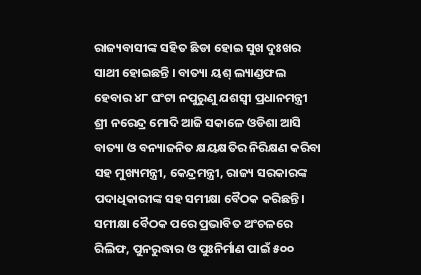ରାଜ୍ୟବାସୀଙ୍କ ସହିତ ଛିଡା ହୋଇ ସୁଖ ଦୁଃଖର ସାଥୀ ହୋଇଛନ୍ତି । ବାତ୍ୟା ୟଶ୍ ଲ୍ୟାଣ୍ଡଫଲ ହେବାର ୪୮ ଘଂଟା ନପୁରୁଣୁ ଯଶସ୍ୱୀ ପ୍ରଧାନମନ୍ତ୍ରୀ ଶ୍ରୀ ନରେନ୍ଦ୍ର ମୋଦି ଆଜି ସକାଳେ ଓଡିଶା ଆସି ବାତ୍ୟା ଓ ବନ୍ୟାଜନିତ କ୍ଷୟକ୍ଷତିର ନିରିକ୍ଷଣ କରିବା ସହ ମୁଖ୍ୟମନ୍ତ୍ରୀ, କେନ୍ଦ୍ରମନ୍ତ୍ରୀ, ରାଜ୍ୟ ସରକାରଙ୍କ ପଦାଧିକାରୀଙ୍କ ସହ ସମୀକ୍ଷା ବୈଠକ କରିଛନ୍ତି। ସମୀକ୍ଷା ବୈଠକ ପରେ ପ୍ରଭାବିତ ଅଂଚଳରେ ରିଲିଫ, ପୁନରୁଦ୍ଧାର ଓ ପୁଃନିର୍ମାଣ ପାଇଁ ୫୦୦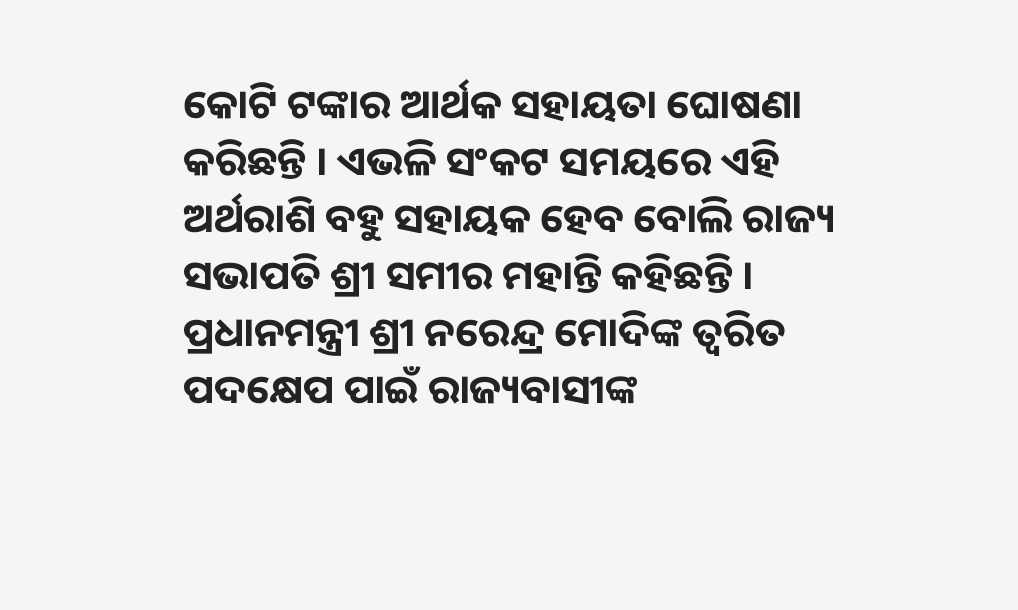କୋଟି ଟଙ୍କାର ଆର୍ଥକ ସହାୟତା ଘୋଷଣା କରିଛନ୍ତି । ଏଭଳି ସଂକଟ ସମୟରେ ଏହି ଅର୍ଥରାଶି ବହୁ ସହାୟକ ହେବ ବୋଲି ରାଜ୍ୟ ସଭାପତି ଶ୍ରୀ ସମୀର ମହାନ୍ତି କହିଛନ୍ତି । ପ୍ରଧାନମନ୍ତ୍ରୀ ଶ୍ରୀ ନରେନ୍ଦ୍ର ମୋଦିଙ୍କ ତ୍ୱରିତ ପଦକ୍ଷେପ ପାଇଁ ରାଜ୍ୟବାସୀଙ୍କ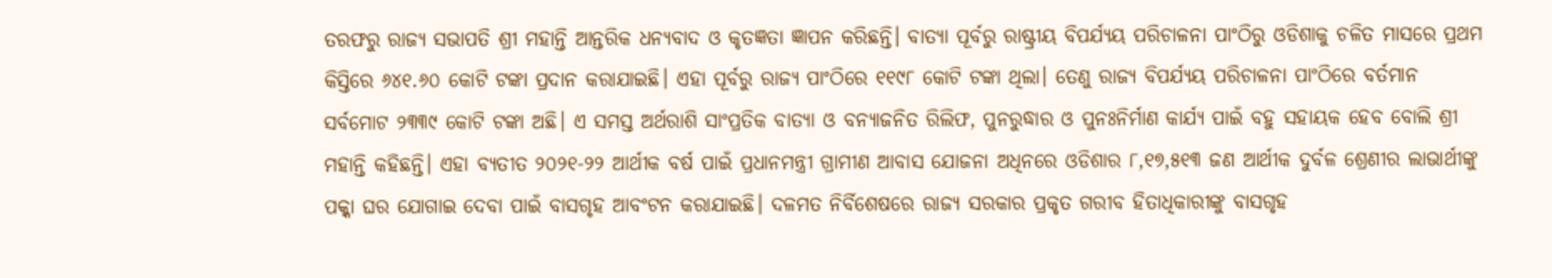ତରଫରୁ ରାଜ୍ୟ ସଭାପତି ଶ୍ରୀ ମହାନ୍ତି ଆନ୍ତରିକ ଧନ୍ୟବାଦ ଓ କୃତଜ୍ଞତା ଜ୍ଞାପନ କରିଛନ୍ତି। ବାତ୍ୟା ପୂର୍ବରୁ ରାଷ୍ଟ୍ରୀୟ ବିପର୍ଯ୍ୟୟ ପରିଚାଳନା ପାଂଠିରୁ ଓଡିଶାକୁ ଚଳିତ ମାସରେ ପ୍ରଥମ କିସ୍ତିରେ ୬୪୧.୬୦ କୋଟି ଟଙ୍କା ପ୍ରଦାନ କରାଯାଇଛି। ଏହା ପୂର୍ବରୁ ରାଜ୍ୟ ପାଂଠିରେ ୧୧୯୮ କୋଟି ଟଙ୍କା ଥିଲା। ତେଣୁ ରାଜ୍ୟ ବିପର୍ଯ୍ୟୟ ପରିଚାଳନା ପାଂଠିରେ ବର୍ତମାନ ସର୍ବମୋଟ ୨୩୩୯ କୋଟି ଟଙ୍କା ଅଛି। ଏ ସମସ୍ତ ଅର୍ଥରାଶି ସାଂପ୍ରତିକ ବାତ୍ୟା ଓ ବନ୍ୟାଜନିତ ରିଲିଫ, ପୁନରୁଦ୍ଧାର ଓ ପୁନଃନିର୍ମାଣ କାର୍ଯ୍ୟ ପାଇଁ ବହୁ ସହାୟକ ହେବ ବୋଲି ଶ୍ରୀ ମହାନ୍ତି କହିଛନ୍ତି। ଏହା ବ୍ୟତୀତ ୨୦୨୧-୨୨ ଆର୍ଥୀକ ବର୍ଷ ପାଇଁ ପ୍ରଧାନମନ୍ତ୍ରୀ ଗ୍ରାମୀଣ ଆବାସ ଯୋଜନା ଅଧିନରେ ଓଡିଶାର ୮,୧୭,୫୧୩ ଜଣ ଆର୍ଥୀକ ଦୁର୍ବଳ ଶ୍ରେଣୀର ଲାଭାର୍ଥୀଙ୍କୁ ପକ୍କା ଘର ଯୋଗାଇ ଦେବା ପାଇଁ ବାସଗୃହ ଆବଂଟନ କରାଯାଇଛି। ଦଳମତ ନିର୍ବିଶେଷରେ ରାଜ୍ୟ ସରକାର ପ୍ରକୃତ ଗରୀବ ହିତାଧିକାରୀଙ୍କୁ ବାସଗୃହ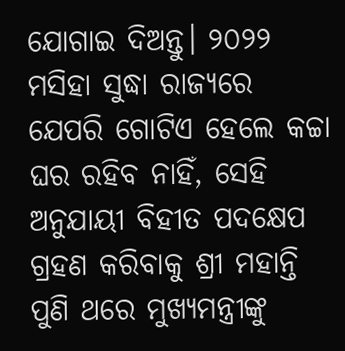ଯୋଗାଇ ଦିଅନ୍ତୁ। ୨୦୨୨ ମସିହା ସୁଦ୍ଧା ରାଜ୍ୟରେ ଯେପରି ଗୋଟିଏ ହେଲେ କଚ୍ଚା ଘର ରହିବ ନାହିଁ, ସେହି ଅନୁଯାୟୀ ବିହୀତ ପଦକ୍ଷେପ ଗ୍ରହଣ କରିବାକୁ ଶ୍ରୀ ମହାନ୍ତି ପୁଣି ଥରେ ମୁଖ୍ୟମନ୍ତ୍ରୀଙ୍କୁ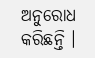ଅନୁରୋଧ କରିଛନ୍ତି ।